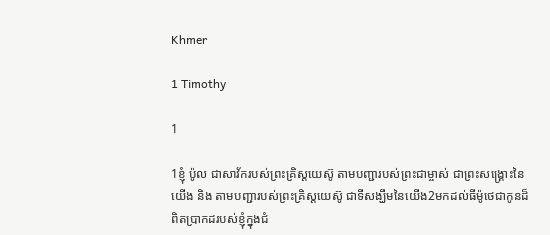Khmer

1 Timothy

1

1ខ្ញុំ ប៉ូល ជាសាវ័ករបស់ព្រះគ្រិស្ដយេស៊ូ តាមបញ្ជារបស់ព្រះជាម្ចាស់ ជាព្រះសង្គ្រោះនៃយើង និង តាមបញ្ជារបស់ព្រះគ្រិស្ដយេស៊ូ ជាទីសង្ឃឹមនៃយើង2មកដល់ធីម៉ូថេជាកូនដ៏ពិតប្រាកដរបស់ខ្ញុំក្នុងជំ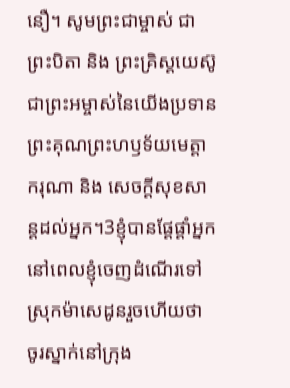នឿ។ សូមព្រះជាម្ចាស់ ជាព្រះបិតា និង ព្រះគ្រិស្ដយេស៊ូ ជាព្រះអម្ចាស់នៃយើងប្រទានព្រះគុណព្រះហឫទ័យមេត្ដាករុណា និង សេចក្ដីសុខសាន្ដដល់អ្នក។3ខ្ញុំបានផ្ដែផ្ដាំអ្នក នៅពេលខ្ញុំចេញដំណើរទៅស្រុកម៉ាសេដូនរួចហើយថា ចូរស្នាក់នៅក្រុង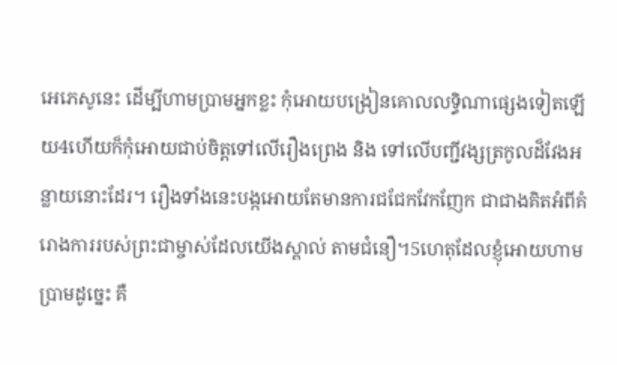អេភេសូនេះ ដើម្បីហាមប្រាមអ្នកខ្លះ កុំអោយបង្រៀនគោលលទ្ធិណាផ្សេងទៀតឡើយ4ហើយក៏កុំអោយជាប់ចិត្ដទៅលើរឿងព្រេង និង ទៅលើបញ្ជីវង្សត្រកូលដ៏វែងអន្លាយនោះដែរ។ រឿងទាំងនេះបង្កអោយតែមានការជជែកវែកញែក ជាជាងគិតអំពីគំរោងការរបស់ព្រះជាម្ចាស់ដែលយើងស្គាល់ តាមជំនឿ។5ហេតុដែលខ្ញុំអោយហាមប្រាមដូច្នេះ គឺ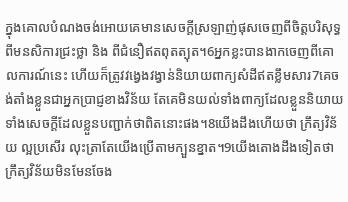ក្នុងគោលបំណងចង់អោយគេមានសេចក្ដីស្រឡាញ់ផុសចេញពីចិត្ដបរិសុទ្ធ ពីមនសិការជ្រះថ្លា និង ពីជំនឿឥតពុតត្បុត។6អ្នកខ្លះបានងាកចេញពីគោលការណ៍នេះ ហើយក៏ត្រូវវង្វេងវង្វាន់និយាយពាក្យសំដីឥតខ្លឹមសារ7គេចង់តាំងខ្លួនជាអ្នកប្រាជ្ញខាងវិន័យ តែគេមិនយល់ទាំងពាក្យដែលខ្លួននិយាយ ទាំងសេចក្ដីដែលខ្លួនបញ្ជាក់ថាពិតនោះផង។8យើងដឹងហើយថា ក្រឹត្យវិន័យ ល្អប្រសើរ លុះត្រាតែយើងប្រើតាមក្បួនខ្នាត។9យើងតោងដឹងទៀតថា ក្រឹត្យវិន័យមិនមែនចែង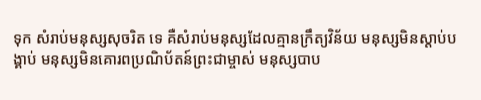ទុក សំរាប់មនុស្សសុចរិត ទេ គឺសំរាប់មនុស្សដែលគ្មានក្រឹត្យវិន័យ មនុស្សមិនស្ដាប់បង្គាប់ មនុស្សមិនគោរពប្រណិប័តន៍ព្រះជាម្ចាស់ មនុស្សបាប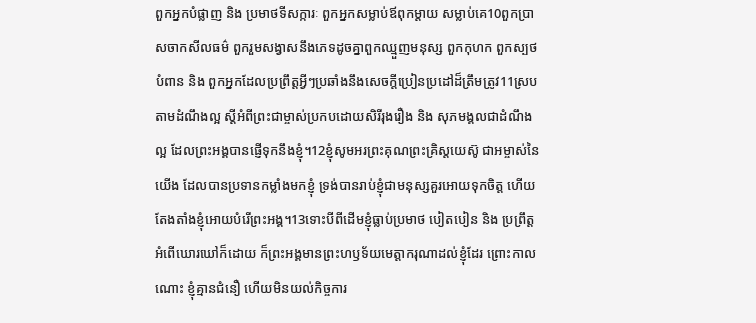ពួកអ្នកបំផ្លាញ និង ប្រមាថទីសក្ការៈ ពួកអ្នកសម្លាប់ឪពុកម្ដាយ សម្លាប់គេ10ពួកប្រាសចាកសីលធម៌ ពួករួមសង្វាសនឹងភេទដូចគ្នាពួកឈ្មួញមនុស្ស ពួកកុហក ពួកស្បថបំពាន និង ពួកអ្នកដែលប្រព្រឹត្ដអ្វីៗប្រឆាំងនឹងសេចក្ដីប្រៀនប្រដៅដ៏ត្រឹមត្រូវ11ស្របតាមដំណឹងល្អ ស្ដីអំពីព្រះជាម្ចាស់ប្រកបដោយសិរីរុងរឿង និង សុភមង្គលជាដំណឹងល្អ ដែលព្រះអង្គបានផ្ញើទុកនឹងខ្ញុំ។12ខ្ញុំសូមអរព្រះគុណព្រះគ្រិស្ដយេស៊ូ ជាអម្ចាស់នៃយើង ដែលបានប្រទានកម្លាំងមកខ្ញុំ ទ្រង់បានរាប់ខ្ញុំជាមនុស្សគួរអោយទុកចិត្ដ ហើយតែងតាំងខ្ញុំអោយបំរើព្រះអង្គ។13ទោះបីពីដើមខ្ញុំធ្លាប់ប្រមាថ បៀតបៀន និង ប្រព្រឹត្ដអំពើឃោរឃៅក៏ដោយ ក៏ព្រះអង្គមានព្រះហឫទ័យមេត្ដាករុណាដល់ខ្ញុំដែរ ព្រោះកាលណោះ ខ្ញុំគ្មានជំនឿ ហើយមិនយល់កិច្ចការ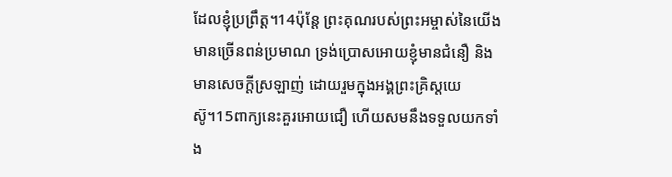ដែលខ្ញុំប្រព្រឹត្ដ។14ប៉ុន្ដែ ព្រះគុណរបស់ព្រះអម្ចាស់នៃយើងមានច្រើនពន់ប្រមាណ ទ្រង់ប្រោសអោយខ្ញុំមានជំនឿ និង មានសេចក្ដីស្រឡាញ់ ដោយរួមក្នុងអង្គព្រះគ្រិស្ដយេស៊ូ។15ពាក្យនេះគួរអោយជឿ ហើយសមនឹងទទួលយកទាំង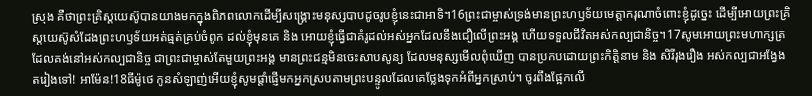ស្រុង គឺថាព្រះគ្រិស្ដយេស៊ូបានយាងមកក្នុងពិភពលោកដើម្បីសង្គ្រោះមនុស្សបាបដូចរូបខ្ញុំនេះជាអាទិ។16ព្រះជាម្ចាស់ទ្រង់មានព្រះហឫទ័យមេត្ដាករុណាចំពោះខ្ញុំដូច្នេះ ដើម្បីអោយព្រះគ្រិស្ដយេស៊ូសំដែងព្រះហឫទ័យអត់ធ្មត់គ្រប់ចំពូក ដល់ខ្ញុំមុនគេ និង អោយខ្ញុំធ្វើជាគំរូដល់អស់អ្នកដែលនឹងជឿលើព្រះអង្គ ហើយទទួលជីវិតអស់កល្បជានិច្ច។17សូមអោយព្រះមហាក្សត្រ ដែលគង់នៅអស់កល្បជានិច្ច ជាព្រះជាម្ចាស់តែមួយព្រះអង្គ មានព្រះជន្មមិនចេះសាបសូន្យ ដែលមនុស្សមើលពុំឃើញ បានប្រកបដោយព្រះកិត្ដិនាម និង សិរីរុងរឿង អស់កល្បជាអង្វែងតរៀងទៅ! អាម៉ែន!18ធីម៉ូថេ កូនសំឡាញ់អើយខ្ញុំសូមផ្ដាំផ្ញើមកអ្នកស្របតាមព្រះបន្ទូលដែលគេថ្លែងទុកអំពីអ្នកស្រាប់។ ចូរពឹងផ្អែកលើ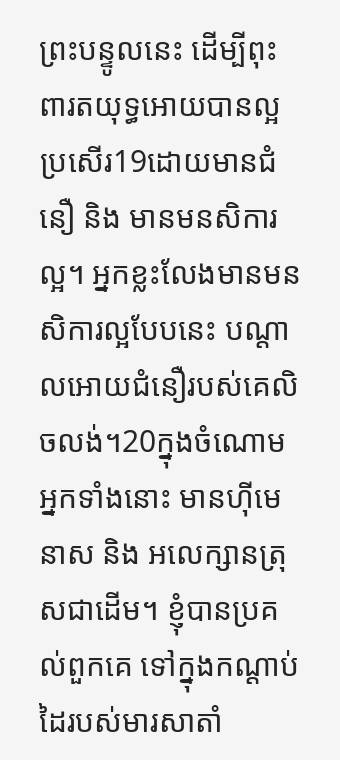ព្រះបន្ទូលនេះ ដើម្បីពុះពារតយុទ្ធអោយបានល្អប្រសើរ19ដោយមានជំនឿ និង មានមនសិការល្អ។ អ្នកខ្លះលែងមានមនសិការល្អបែបនេះ បណ្ដាលអោយជំនឿរបស់គេលិចលង់។20ក្នុងចំណោមអ្នកទាំងនោះ មានហ៊ីមេនាស និង អលេក្សានត្រុសជាដើម។ ខ្ញុំបានប្រគល់ពួកគេ ទៅក្នុងកណ្ដាប់ដៃរបស់មារសាតាំ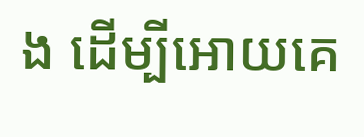ង ដើម្បីអោយគេ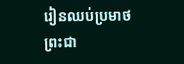រៀនឈប់ប្រមាថព្រះជា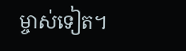ម្ចាស់ទៀត។